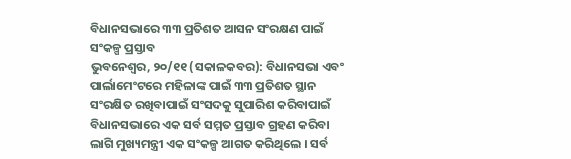ବିଧାନସଭାରେ ୩୩ ପ୍ରତିଶତ ଆସନ ସଂରକ୍ଷଣ ପାଇଁ ସଂକଳ୍ପ ପ୍ରସ୍ତାବ
ଭୁବନେଶ୍ୱର, ୨୦/୧୧ (ସକାଳକବର): ବିଧାନସଭା ଏବଂ ପାର୍ଲାମେଂଟରେ ମହିଳାଙ୍କ ପାଇଁ ୩୩ ପ୍ରତିଶତ ସ୍ଥାନ ସଂରକ୍ଷିତ ରଖିବାପାଇଁ ସଂସଦକୁ ସୁପାରିଶ କରିବାପାଇଁ ବିଧାନସଭାରେ ଏକ ସର୍ବ ସମ୍ମତ ପ୍ରସ୍ତାବ ଗ୍ରହଣ କରିବା ଲାଗି ମୁଖ୍ୟମନ୍ତ୍ରୀ ଏକ ସଂକଳ୍ପ ଆଗତ କରିଥିଲେ । ସର୍ବ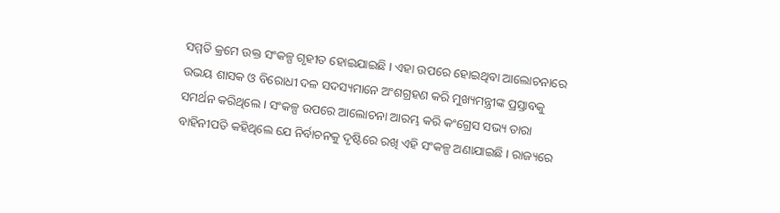ସମ୍ମତି କ୍ରମେ ଉକ୍ତ ସଂକଳ୍ପ ଗୃହୀତ ହୋଇଯାଇଛି । ଏହା ଉପରେ ହୋଇଥିବା ଆଲୋଚନାରେ ଉଭୟ ଶାସକ ଓ ବିରୋଧୀ ଦଳ ସଦସ୍ୟମାନେ ଅଂଶଗ୍ରହଣ କରି ମୁଖ୍ୟମନ୍ତ୍ରୀଙ୍କ ପ୍ରସ୍ତାବକୁ ସମର୍ଥନ କରିଥିଲେ । ସଂକଳ୍ପ ଉପରେ ଆଲୋଚନା ଆରମ୍ଭ କରି କଂଗ୍ରେସ ସଭ୍ୟ ତାରା ବାହିନୀପତି କହିଥିଲେ ଯେ ନିର୍ବାଚନକୁ ଦୃଷ୍ଟିରେ ରଖି ଏହି ସଂକଳ୍ପ ଅଣାଯାଇଛି । ରାଜ୍ୟରେ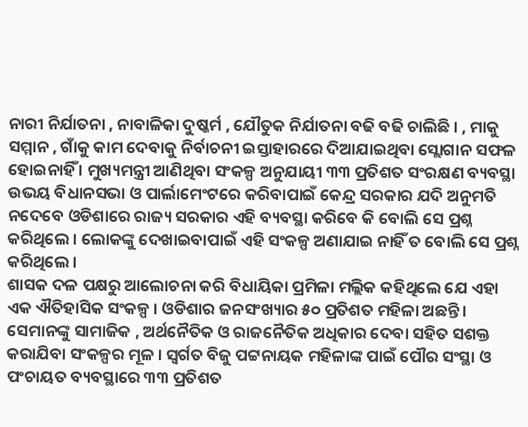ନାରୀ ନିର୍ଯାତନା , ନାବାଳିକା ଦୁଷ୍କର୍ମ , ଯୌତୁକ ନିର୍ଯାତନା ବଢି ବଢି ଚାଲିଛି । , ମାକୁ ସମ୍ମାନ , ଗାଁକୁ କାମ ଦେବାକୁ ନିର୍ବାଚନୀ ଇସ୍ତାହାରରେ ଦିଆଯାଇଥିବା ସ୍ଲୋଗାନ ସଫଳ ହୋଇନାହିଁ । ମୁଖ୍ୟମନ୍ତ୍ରୀ ଆଣିଥିବା ସଂକଳ୍ପ ଅନୁଯାୟୀ ୩୩ ପ୍ରତିଶତ ସଂରକ୍ଷଣ ବ୍ୟବସ୍ଥା ଉଭୟ ବିଧାନସଭା ଓ ପାର୍ଲାମେଂଟରେ କରିବାପାଇଁ କେନ୍ଦ୍ର ସରକାର ଯଦି ଅନୁମତି ନଦେବେ ଓଡିଶାରେ ରାଜ୍ୟ ସରକାର ଏହି ବ୍ୟବସ୍ଥା କରିବେ କି ବୋଲି ସେ ପ୍ରଶ୍ନ କରିଥିଲେ । ଲୋକଙ୍କୁ ଦେଖାଇବାପାଇଁ ଏହି ସଂକଳ୍ପ ଅଣାଯାଇ ନାହିଁ ତ ବୋଲି ସେ ପ୍ରଶ୍ନ କରିଥିଲେ ।
ଶାସକ ଦଳ ପକ୍ଷରୁ ଆଲୋଚନା କରି ବିଧାୟିକା ପ୍ରମିଳା ମଲ୍ଲିକ କହିଥିଲେ ଯେ ଏହା ଏକ ଐତିହାସିକ ସଂକଳ୍ପ । ଓଡିଶାର ଜନସଂଖ୍ୟାର ୫୦ ପ୍ରତିଶତ ମହିଳା ଅଛନ୍ତି । ସେମାନଙ୍କୁ ସାମାଜିକ , ଅର୍ଥନୈତିକ ଓ ରାଜନୈତିକ ଅଧିକାର ଦେବା ସହିତ ସଶକ୍ତ କରାଯିବା ସଂକଳ୍ପର ମୂଳ । ସ୍ୱର୍ଗତ ବିଜୁ ପଟ୍ଟନାୟକ ମହିଳାଙ୍କ ପାଇଁ ପୌର ସଂସ୍ଥା ଓ ପଂଚାୟତ ବ୍ୟବସ୍ଥାରେ ୩୩ ପ୍ରତିଶତ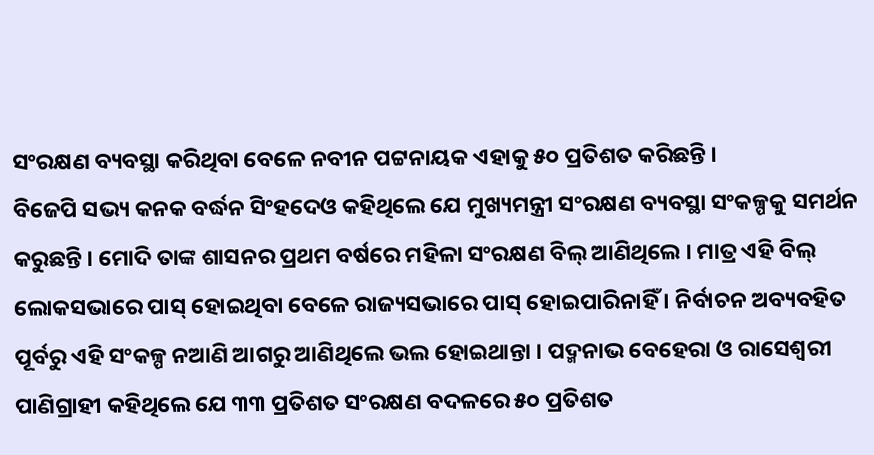ସଂରକ୍ଷଣ ବ୍ୟବସ୍ଥା କରିଥିବା ବେଳେ ନବୀନ ପଟ୍ଟନାୟକ ଏହାକୁ ୫୦ ପ୍ରତିଶତ କରିଛନ୍ତି ।
ବିଜେପି ସଭ୍ୟ କନକ ବର୍ଦ୍ଧନ ସିଂହଦେଓ କହିଥିଲେ ଯେ ମୁଖ୍ୟମନ୍ତ୍ରୀ ସଂରକ୍ଷଣ ବ୍ୟବସ୍ଥା ସଂକଳ୍ପକୁ ସମର୍ଥନ କରୁଛନ୍ତି । ମୋଦି ତାଙ୍କ ଶାସନର ପ୍ରଥମ ବର୍ଷରେ ମହିଳା ସଂରକ୍ଷଣ ବିଲ୍ ଆଣିଥିଲେ । ମାତ୍ର ଏହି ବିଲ୍ ଲୋକସଭାରେ ପାସ୍ ହୋଇଥିବା ବେଳେ ରାଜ୍ୟସଭାରେ ପାସ୍ ହୋଇପାରିନାହିଁ । ନିର୍ବାଚନ ଅବ୍ୟବହିତ ପୂର୍ବରୁ ଏହି ସଂକଳ୍ପ ନଆଣି ଆଗରୁ ଆଣିଥିଲେ ଭଲ ହୋଇଥାନ୍ତା । ପଦ୍ମନାଭ ବେହେରା ଓ ରାସେଶ୍ୱରୀ ପାଣିଗ୍ରାହୀ କହିଥିଲେ ଯେ ୩୩ ପ୍ରତିଶତ ସଂରକ୍ଷଣ ବଦଳରେ ୫୦ ପ୍ରତିଶତ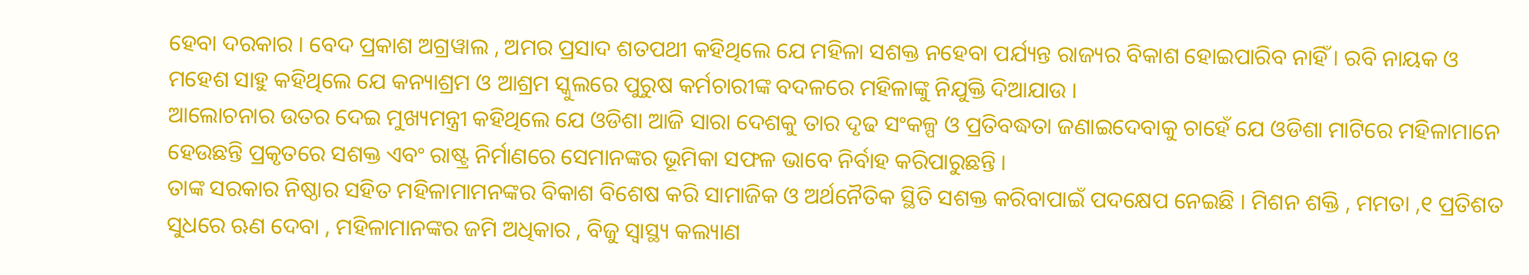ହେବା ଦରକାର । ବେଦ ପ୍ରକାଶ ଅଗ୍ରୱାଲ , ଅମର ପ୍ରସାଦ ଶତପଥୀ କହିଥିଲେ ଯେ ମହିଳା ସଶକ୍ତ ନହେବା ପର୍ଯ୍ୟନ୍ତ ରାଜ୍ୟର ବିକାଶ ହୋଇପାରିବ ନାହିଁ । ରବି ନାୟକ ଓ ମହେଶ ସାହୁ କହିଥିଲେ ଯେ କନ୍ୟାଶ୍ରମ ଓ ଆଶ୍ରମ ସ୍କୁଲରେ ପୁରୁଷ କର୍ମଚାରୀଙ୍କ ବଦଳରେ ମହିଳାଙ୍କୁ ନିଯୁକ୍ତି ଦିଆଯାଉ ।
ଆଲୋଚନାର ଉତର ଦେଇ ମୁଖ୍ୟମନ୍ତ୍ରୀ କହିଥିଲେ ଯେ ଓଡିଶା ଆଜି ସାରା ଦେଶକୁ ତାର ଦୃଢ ସଂକଳ୍ପ ଓ ପ୍ରତିବଦ୍ଧତା ଜଣାଇଦେବାକୁ ଚାହେଁ ଯେ ଓଡିଶା ମାଟିରେ ମହିଳାମାନେ ହେଉଛନ୍ତି ପ୍ରକୃତରେ ସଶକ୍ତ ଏବଂ ରାଷ୍ଟ୍ର ନିର୍ମାଣରେ ସେମାନଙ୍କର ଭୂମିକା ସଫଳ ଭାବେ ନିର୍ବାହ କରିପାରୁଛନ୍ତି ।
ତାଙ୍କ ସରକାର ନିଷ୍ଠାର ସହିତ ମହିଳାମାମନଙ୍କର ବିକାଶ ବିଶେଷ କରି ସାମାଜିକ ଓ ଅର୍ଥନୈତିକ ସ୍ଥିତି ସଶକ୍ତ କରିବାପାଇଁ ପଦକ୍ଷେପ ନେଇଛି । ମିଶନ ଶକ୍ତି , ମମତା ,୧ ପ୍ରତିଶତ ସୁଧରେ ଋଣ ଦେବା , ମହିଳାମାନଙ୍କର ଜମି ଅଧିକାର , ବିଜୁ ସ୍ୱାସ୍ଥ୍ୟ କଲ୍ୟାଣ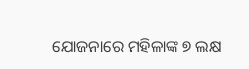ଯୋଜନାରେ ମହିଳାଙ୍କ ୭ ଲକ୍ଷ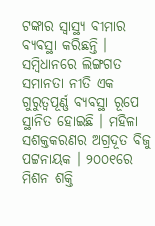ଟଙ୍କାର ସ୍ୱାସ୍ଥ୍ୟ ବୀମାର ବ୍ୟବସ୍ଥା କରିଛନ୍ତି । ସମ୍ବିଧାନରେ ଲିଙ୍ଗଗତ ସମାନତା ନୀତି ଏକ ଗୁରୁତ୍ୱପୂର୍ଣ୍ଣ ବ୍ୟବସ୍ଥା ରୂପେ ସ୍ଥାନିତ ହୋଇଛି । ମହିଳା ସଶକ୍ତକରଣର ଅଗ୍ରଦୂତ ବିଜୁ ପଟ୍ଟନାୟକ । ୨୦୦୧ରେ ମିଶନ ଶକ୍ତି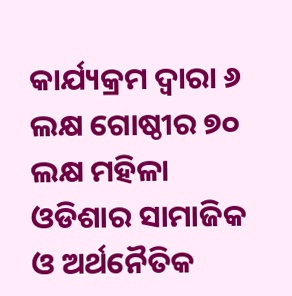କାର୍ଯ୍ୟକ୍ରମ ଦ୍ୱାରା ୬ ଲକ୍ଷ ଗୋଷ୍ଠୀର ୭୦ ଲକ୍ଷ ମହିଳା ଓଡିଶାର ସାମାଜିକ ଓ ଅର୍ଥନୈତିକ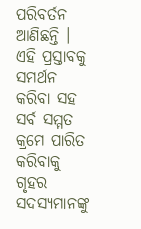ପରିବର୍ତନ ଆଣିଛନ୍ତି ।
ଏହି ପ୍ରସ୍ତାବକୁ ସମର୍ଥନ କରିବା ସହ ସର୍ବ ସମ୍ମତ କ୍ରମେ ପାରିତ କରିବାକୁ ଗୃହର ସଦସ୍ୟମାନଙ୍କୁ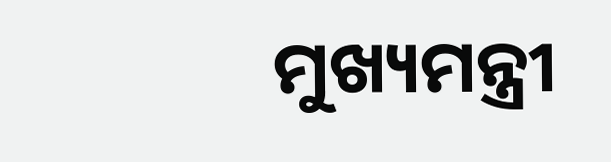ମୁଖ୍ୟମନ୍ତ୍ରୀ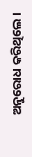ଅନୁରୋଧ କରିଥିଲେ ।